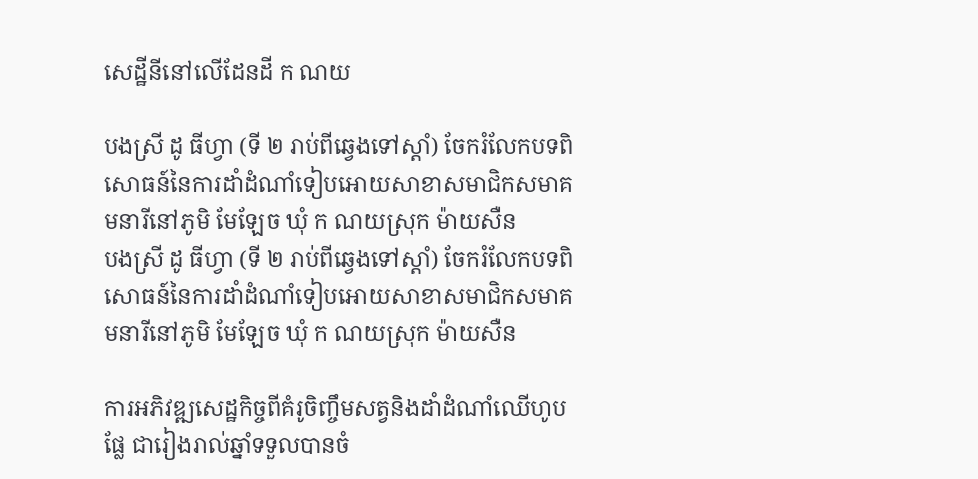សេដ្ឋីនីនៅលើដែនដី ក ណយ

បងស្រី ដូ ធីហ្វា (ទី ២ រាប់ពីឆ្វេងទៅស្តាំ) ចែករំលែកបទពិសោធន៍នៃការដាំដំណាំទៀបអោយសាខាសមាជិកសមាគមនារីនៅភូមិ មែឡែច ឃុំ ក ណយស្រុក ម៉ាយសឺន
បងស្រី ដូ ធីហ្វា (ទី ២ រាប់ពីឆ្វេងទៅស្តាំ) ចែករំលែកបទពិសោធន៍នៃការដាំដំណាំទៀបអោយសាខាសមាជិកសមាគមនារីនៅភូមិ មែឡែច ឃុំ ក ណយស្រុក ម៉ាយសឺន

ការអភិវឌ្ឍសេដ្ឋកិច្ចពីគំរូចិញ្ចឹមសត្វនិងដាំដំណាំឈើហូបផ្លែ ជារៀងរាល់ឆ្នាំទទួលបានចំ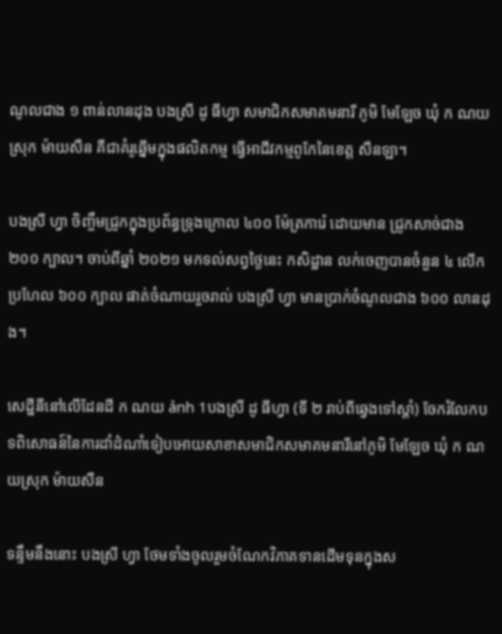ណូលជាង ១ ពាន់លានដុង បងស្រី ដូ ធីហ្វា សមាជិកសមាគមនារី ភូមិ មែឡែច ឃុំ ក ណយ ស្រុក ម៉ាយសឺន គឺជាគំរូឆ្នើមក្នុងផលិតកម្ម ធ្វើអាជីវកម្មពូកែនៃខេត្ត សឺនឡា។

បងស្រី ហ្វា ចិញ្ចឹមជ្រូកក្នុងប្រព័ន្ធទ្រុងក្រោល ៤០០ ម៉ែត្រការ៉េ ដោយមាន ជ្រូកសាច់ជាង ២០០ ក្បាល។ ចាប់ពីឆ្នាំ ២០២១ មកទល់សព្វថ្ងៃនេះ កសិដ្ឋាន លក់ចេញបានចំនួន ៤ លើក ប្រហែល ៦០០ ក្បាល ផាត់ចំណាយរួចរាល់ បងស្រី ហ្វា មានប្រាក់ចំណូលជាង ៦០០ លានដុង។

សេដ្ឋីនីនៅលើដែនដី ក ណយ ảnh 1បងស្រី ដូ ធីហ្វា (ទី ២ រាប់ពីឆ្វេងទៅស្តាំ) ចែករំលែកបទពិសោធន៍នៃការដាំដំណាំទៀបអោយសាខាសមាជិកសមាគមនារីនៅភូមិ មែឡែច ឃុំ ក ណយស្រុក ម៉ាយសឺន

ទន្ទឹមនឹងនោះ បងស្រី ហ្វា ថែមទាំងចូលរួមចំណែកវិភាគទានដើមទុនក្នុងស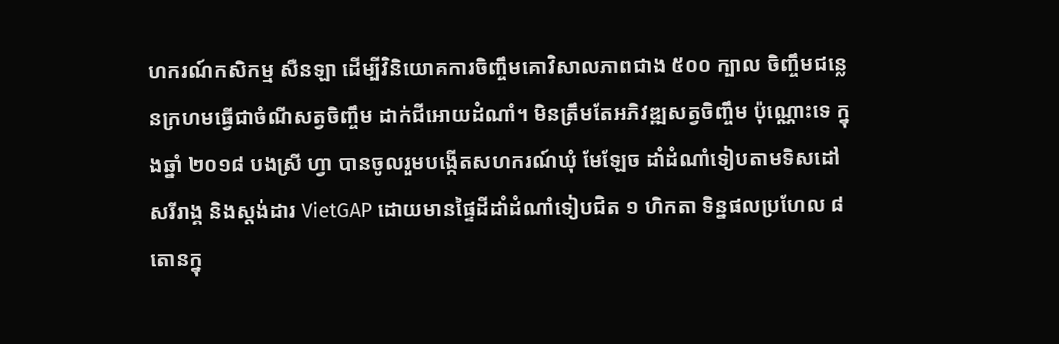ហករណ៍កសិកម្ម សឺនឡា ដើម្បីវិនិយោគការចិញ្ចឹមគោវិសាលភាពជាង ៥០០ ក្បាល ចិញ្ចឹមជន្លេនក្រហមធ្វើជាចំណីសត្វចិញ្ចឹម ដាក់ជីអោយដំណាំ។ មិនត្រឹមតែអភិវឌ្ឍសត្វចិញ្ចឹម ប៉ុណ្ណោះទេ ក្នុងឆ្នាំ ២០១៨ បងស្រី ហ្វា បានចូលរួមបង្កើតសហករណ៍ឃុំ មែឡែច ដាំដំណាំទៀបតាមទិសដៅសរីរាង្គ និងស្តង់ដារ VietGAP ដោយមានផ្ទៃដីដាំដំណាំទៀបជិត ១ ហិកតា ទិន្នផលប្រហែល ៨ តោនក្នុ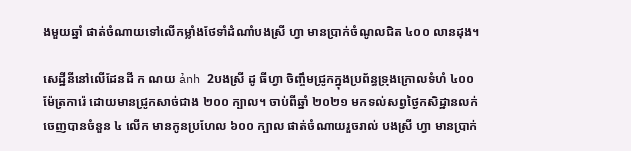ងមួយឆ្នាំ ផាត់ចំណាយទៅលើកម្លាំងថែទាំដំណាំបងស្រី ហ្វា មានប្រាក់ចំណូលជិត ៤០០ លានដុង។

សេដ្ឋីនីនៅលើដែនដី ក ណយ ảnh 2បងស្រី ដូ ធីហ្វា ចិញ្ចឹមជ្រូកក្នុងប្រព័ន្ធទ្រុងក្រោលទំហំ ៤០០ ម៉ែត្រការ៉េ ដោយមានជ្រូកសាច់ជាង ២០០ ក្បាល។ ចាប់ពីឆ្នាំ ២០២១ មកទល់សព្វថ្ងៃកសិដ្ឋានលក់ចេញបានចំនួន ៤ លើក មានកូនប្រហែល ៦០០ ក្បាល ផាត់ចំណាយរួចរាល់ បងស្រី ហ្វា មានប្រាក់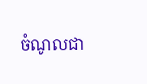ចំណូលជា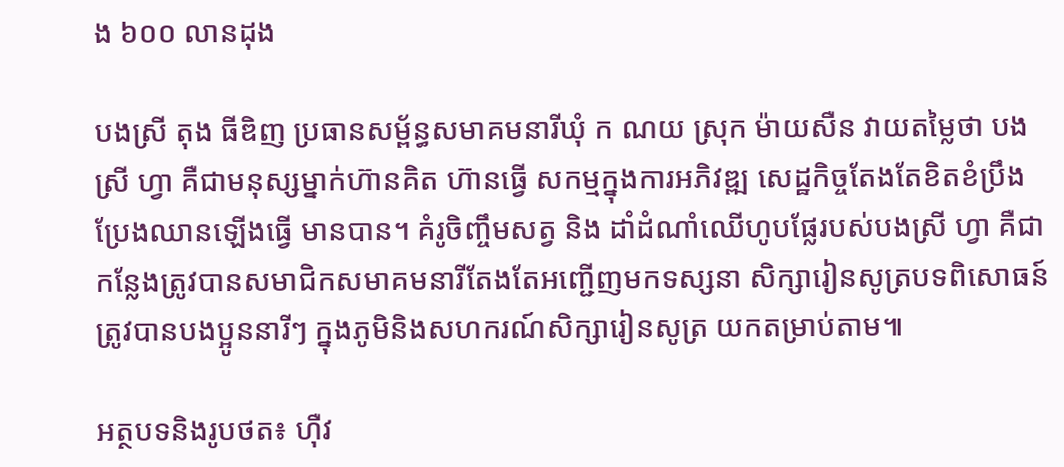ង ៦០០ លានដុង

បងស្រី តុង ធីឌិញ ប្រធានសម្ព័ន្ធសមាគមនារីឃុំ ក ណយ ស្រុក ម៉ាយសឺន វាយតម្លៃថា បងស្រី ហ្វា គឺជាមនុស្សម្នាក់ហ៊ានគិត ហ៊ានធ្វើ សកម្មក្នុងការអភិវឌ្ឍ សេដ្ឋកិច្ចតែងតែខិតខំប្រឹងប្រែងឈានឡើងធ្វើ មានបាន។ គំរូចិញ្ចឹមសត្វ និង ដាំដំណាំឈើហូបផ្លែរបស់បងស្រី ហ្វា គឺជាកន្លែងត្រូវបានសមាជិកសមាគមនារីតែងតែអញ្ជើញមកទស្សនា សិក្សារៀនសូត្របទពិសោធន៍ ត្រូវបានបងប្អូននារីៗ ក្នុងភូមិនិងសហករណ៍សិក្សារៀនសូត្រ យកតម្រាប់តាម៕

អត្ថបទនិងរូបថត៖ ហ៊ឺវ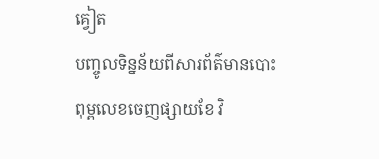គ្វៀត
បញ្ចូលទិន្នន័យពីសារព័ត៌មានបោះពុម្ពលេខចេញផ្សាយខែ វិ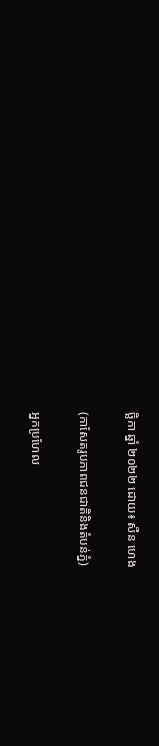ច្ឆិកា ឆ្នាំ ២០២២ ដោយ៖ សឺន ហេង

(កាសែតរូបភាពជនជាតិនិងតំបន់ភ្នំ)

អ្នកប្រហែល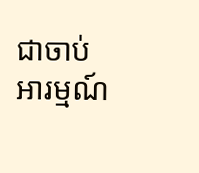ជាចាប់អារម្មណ៍